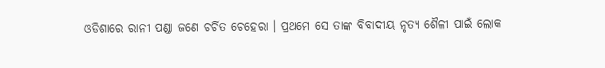ଓଡିଶାରେ ରାନୀ ପଣ୍ଡା ଜଣେ ଚର୍ଚିତ ଚେହେରା । ପ୍ରଥମେ ସେ ତାଙ୍କ ବିବାଦୀୟ ନୃତ୍ୟ ଶୈଳୀ ପାଇଁ ଲୋକ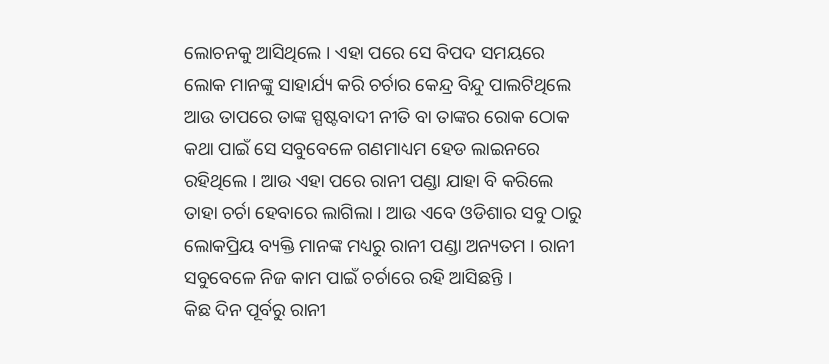ଲୋଚନକୁ ଆସିଥିଲେ । ଏହା ପରେ ସେ ବିପଦ ସମୟରେ ଲୋକ ମାନଙ୍କୁ ସାହାର୍ଯ୍ୟ କରି ଚର୍ଚାର କେନ୍ଦ୍ର ବିନ୍ଦୁ ପାଲଟିଥିଲେ ଆଉ ତାପରେ ତାଙ୍କ ସ୍ପଷ୍ଟବାଦୀ ନୀତି ବା ତାଙ୍କର ରୋକ ଠୋକ କଥା ପାଇଁ ସେ ସବୁବେଳେ ଗଣମାଧ୍ୟମ ହେଡ ଲାଇନରେ ରହିଥିଲେ । ଆଉ ଏହା ପରେ ରାନୀ ପଣ୍ଡା ଯାହା ବି କରିଲେ ତାହା ଚର୍ଚା ହେବାରେ ଲାଗିଲା । ଆଉ ଏବେ ଓଡିଶାର ସବୁ ଠାରୁ ଲୋକପ୍ରିୟ ବ୍ୟକ୍ତି ମାନଙ୍କ ମଧ୍ୟରୁ ରାନୀ ପଣ୍ଡା ଅନ୍ୟତମ । ରାନୀ ସବୁବେଳେ ନିଜ କାମ ପାଇଁ ଚର୍ଚାରେ ରହି ଆସିଛନ୍ତି ।
କିଛ ଦିନ ପୂର୍ବରୁ ରାନୀ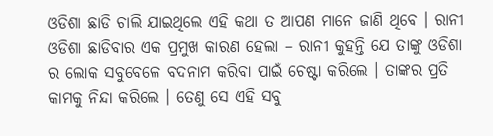ଓଡିଶା ଛାଡି ଚାଲି ଯାଇଥିଲେ ଏହି କଥା ତ ଆପଣ ମାନେ ଜାଣି ଥିବେ । ରାନୀ ଓଡିଶା ଛାଡିବାର ଏକ ପ୍ରମୁଖ କାରଣ ହେଲା – ରାନୀ କୁହନ୍ତି ଯେ ତାଙ୍କୁ ଓଡିଶା ର ଲୋକ ସବୁବେଳେ ବଦନାମ କରିବା ପାଇଁ ଚେଷ୍ଟା କରିଲେ । ତାଙ୍କର ପ୍ରତି କାମକୁ ନିନ୍ଦା କରିଲେ । ତେଣୁ ସେ ଏହି ସବୁ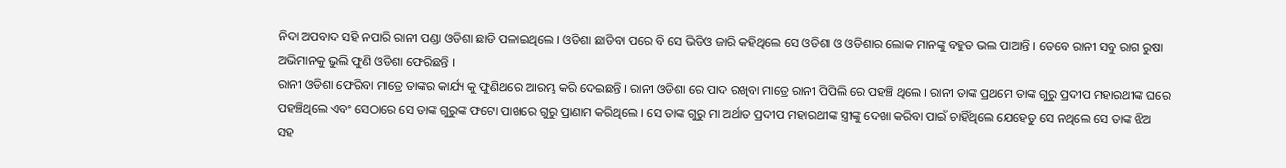ନିଦା ଅପବାଦ ସହି ନପାରି ରାନୀ ପଣ୍ଡା ଓଡିଶା ଛାଡି ପଳାଇଥିଲେ । ଓଡିଶା ଛାଡିବା ପରେ ବି ସେ ଭିଡିଓ ଜାରି କହିଥିଲେ ସେ ଓଡିଶା ଓ ଓଡିଶାର ଲୋକ ମାନଙ୍କୁ ବହୁତ ଭଲ ପାଆନ୍ତି । ତେବେ ରାନୀ ସବୁ ରାଗ ରୁଷା ଅଭିମାନକୁ ଭୁଲି ଫୁଣି ଓଡିଶା ଫେରିଛନ୍ତି ।
ରାନୀ ଓଡିଶା ଫେରିବା ମାତ୍ରେ ତାଙ୍କର କାର୍ଯ୍ୟ କୁ ଫୁଣିଥରେ ଆରମ୍ଭ କରି ଦେଇଛନ୍ତି । ରାନୀ ଓଡିଶା ରେ ପାଦ ରଖିବା ମାତ୍ରେ ରାନୀ ପିପିଲି ରେ ପହଞ୍ଚି ଥିଲେ । ରାନୀ ତାଙ୍କ ପ୍ରଥମେ ତାଙ୍କ ଗୁରୁ ପ୍ରଦୀପ ମହାରଥୀଙ୍କ ଘରେ ପହଞ୍ଚିଥିଲେ ଏବଂ ସେଠାରେ ସେ ତାଙ୍କ ଗୁରୁଙ୍କ ଫଟୋ ପାଖରେ ଗୁରୁ ପ୍ରାଣାମ କରିଥିଲେ । ସେ ତାଙ୍କ ଗୁରୁ ମା ଅର୍ଥାତ ପ୍ରଦୀପ ମହାରଥୀଙ୍କ ସ୍ତ୍ରୀଙ୍କୁ ଦେଖା କରିବା ପାଇଁ ଚାହିଁଥିଲେ ଯେହେତୁ ସେ ନଥିଲେ ସେ ତାଙ୍କ ଝିଅ ସହ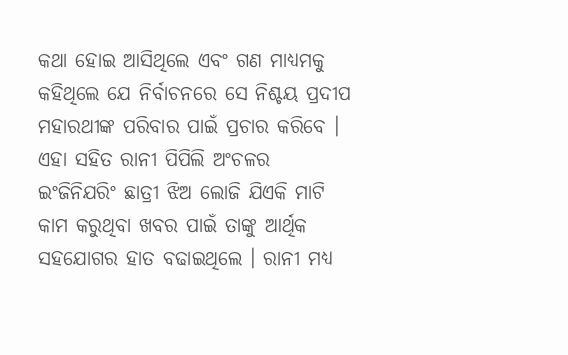କଥା ହୋଇ ଆସିଥିଲେ ଏବଂ ଗଣ ମାଧ୍ୟମକୁ କହିଥିଲେ ଯେ ନିର୍ବାଚନରେ ସେ ନିଶ୍ଚୟ ପ୍ରଦୀପ ମହାରଥୀଙ୍କ ପରିବାର ପାଇଁ ପ୍ରଚାର କରିବେ ।
ଏହା ସହିତ ରାନୀ ପିପିଲି ଅଂଚଳର ଇଂଜିନିଯରିଂ ଛାତ୍ରୀ ଝିଅ ଲୋଜି ଯିଏକି ମାଟି କାମ କରୁଥିବା ଖବର ପାଇଁ ତାଙ୍କୁ ଆର୍ଥିକ ସହଯୋଗର ହାତ ବଢାଇଥିଲେ । ରାନୀ ମଧ୍ୟ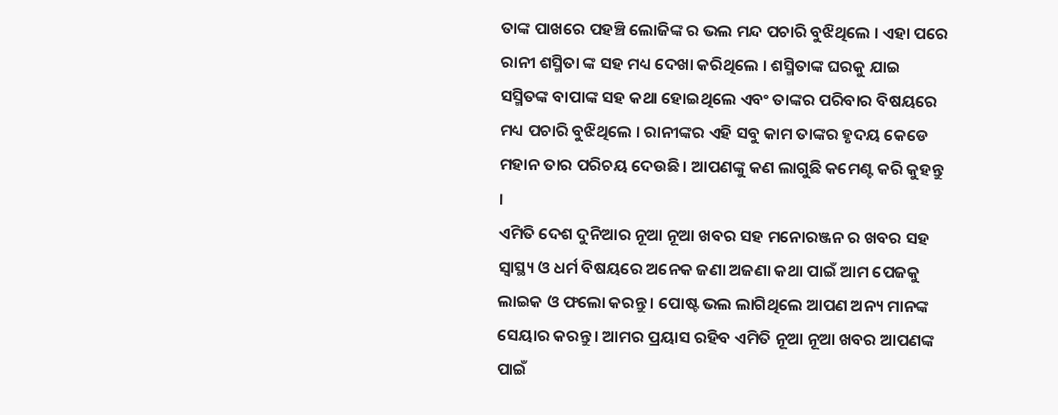ତାଙ୍କ ପାଖରେ ପହଞ୍ଚି ଲୋଜିଙ୍କ ର ଭଲ ମନ୍ଦ ପଚାରି ବୁଝିଥିଲେ । ଏହା ପରେ ରାନୀ ଶସ୍ମିତା ଙ୍କ ସହ ମଧ୍ୟ ଦେଖା କରିଥିଲେ । ଶସ୍ମିତାଙ୍କ ଘରକୁ ଯାଇ ସସ୍ମିତଙ୍କ ବାପାଙ୍କ ସହ କଥା ହୋଇଥିଲେ ଏବଂ ତାଙ୍କର ପରିବାର ବିଷୟରେ ମଧ୍ୟ ପଚାରି ବୁଝିଥିଲେ । ରାନୀଙ୍କର ଏହି ସବୁ କାମ ତାଙ୍କର ହୃଦୟ କେଡେ ମହାନ ତାର ପରିଚୟ ଦେଉଛି । ଆପଣଙ୍କୁ କଣ ଲାଗୁଛି କମେଣ୍ଟ କରି କୁହନ୍ତୁ ।
ଏମିତି ଦେଶ ଦୁନିଆର ନୂଆ ନୂଆ ଖବର ସହ ମନୋରଞ୍ଜନ ର ଖବର ସହ ସ୍ୱାସ୍ଥ୍ୟ ଓ ଧର୍ମ ବିଷୟରେ ଅନେକ ଜଣା ଅଜଣା କଥା ପାଇଁ ଆମ ପେଜକୁ ଲାଇକ ଓ ଫଲୋ କରନ୍ତୁ । ପୋଷ୍ଟ ଭଲ ଲାଗିଥିଲେ ଆପଣ ଅନ୍ୟ ମାନଙ୍କ ସେୟାର କରନ୍ତୁ । ଆମର ପ୍ରୟାସ ରହିବ ଏମିତି ନୂଆ ନୂଆ ଖବର ଆପଣଙ୍କ ପାଇଁ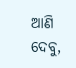ଆଣି ଦେବୁ,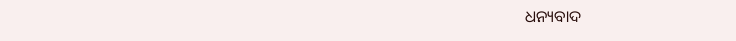ଧନ୍ୟବାଦ